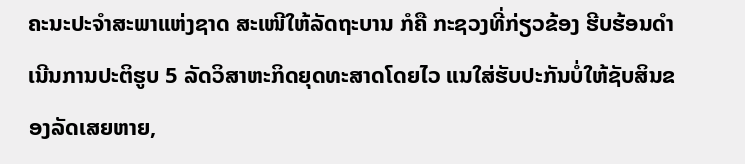ຄະນະປະຈຳສະພາແຫ່ງຊາດ ສະເໜີໃຫ້ລັດຖະບານ ກໍຄື ກະຊວງທີ່ກ່ຽວຂ້ອງ ຮີບຮ້ອນດຳເນີນການປະຕິຮູບ 5 ລັດວິສາຫະກິດຍຸດທະສາດໂດຍໄວ ແນໃສ່ຮັບປະກັນບໍ່ໃຫ້ຊັບສິນຂອງລັດເສຍຫາຍ,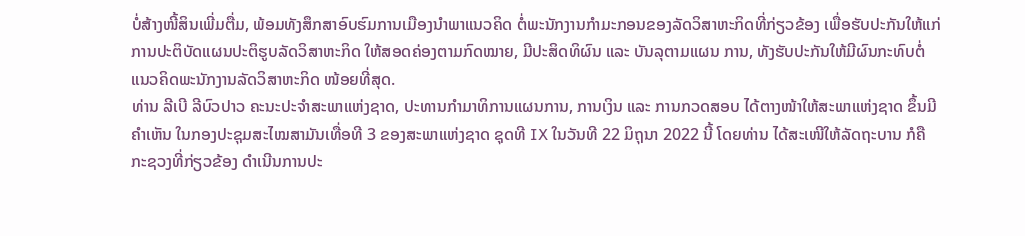ບໍ່ສ້າງໜີ້ສິນເພີ່ມຕື່ມ, ພ້ອມທັງສຶກສາອົບຮົມການເມືອງນໍາພາແນວຄິດ ຕໍ່ພະນັກງານກໍາມະກອນຂອງລັດວິສາຫະກິດທີ່ກ່ຽວຂ້ອງ ເພື່ອຮັບປະກັນໃຫ້ແກ່ການປະຕິບັດແຜນປະຕິຮູບລັດວິສາຫະກິດ ໃຫ້ສອດຄ່ອງຕາມກົດໝາຍ, ມີປະສິດທິຜົນ ແລະ ບັນລຸຕາມແຜນ ການ, ທັງຮັບປະກັນໃຫ້ມີຜົນກະທົບຕໍ່ແນວຄິດພະນັກງານລັດວິສາຫະກິດ ໜ້ອຍທີ່ສຸດ.
ທ່ານ ລີເບີ ລີບົວປາວ ຄະນະປະຈຳສະພາແຫ່ງຊາດ, ປະທານກຳມາທິການແຜນການ, ການເງິນ ແລະ ການກວດສອບ ໄດ້ຕາງໜ້າໃຫ້ສະພາແຫ່ງຊາດ ຂຶ້ນມີຄຳເຫັນ ໃນກອງປະຊຸມສະໄໝສາມັນເທື່ອທີ 3 ຂອງສະພາແຫ່ງຊາດ ຊຸດທີ IX ໃນວັນທີ 22 ມິຖຸນາ 2022 ນີ້ ໂດຍທ່ານ ໄດ້ສະເໜີໃຫ້ລັດຖະບານ ກໍຄື ກະຊວງທີ່ກ່ຽວຂ້ອງ ດຳເນີນການປະ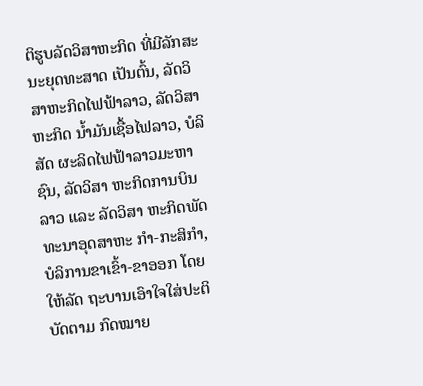ຕິຮູບລັດວິສາຫະກິດ ທີ່ມີລັກສະນະຍຸດທະສາດ ເປັນຕົ້ນ, ລັດວິສາຫະກິດໄຟຟ້າລາວ, ລັດວິສາຫະກິດ ນ້ຳມັນເຊື້ອໄຟລາວ, ບໍລິສັດ ຜະລິດໄຟຟ້າລາວມະຫາຊົນ, ລັດວິສາ ຫະກິດການບິນລາວ ແລະ ລັດວິສາ ຫະກິດພັດທະນາອຸດສາຫະ ກຳ-ກະສິກຳ, ບໍລິການຂາເຂົ້າ-ຂາອອກ ໂດຍໃຫ້ລັດ ຖະບານເອົາໃຈໃສ່ປະຕິບັດຕາມ ກົດໝາຍ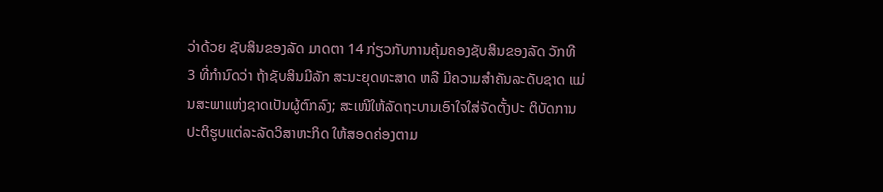ວ່າດ້ວຍ ຊັບສິນຂອງລັດ ມາດຕາ 14 ກ່ຽວກັບການຄຸ້ມຄອງຊັບສິນຂອງລັດ ວັກທີ 3 ທີ່ກຳນົດວ່າ ຖ້າຊັບສິນມີລັກ ສະນະຍຸດທະສາດ ຫລື ມີຄວາມສຳຄັນລະດັບຊາດ ແມ່ນສະພາແຫ່ງຊາດເປັນຜູ້ຕົກລົງ; ສະເໜີໃຫ້ລັດຖະບານເອົາໃຈໃສ່ຈັດຕັ້ງປະ ຕິບັດການປະຕິຮູບແຕ່ລະລັດວິສາຫະກິດ ໃຫ້ສອດຄ່ອງຕາມ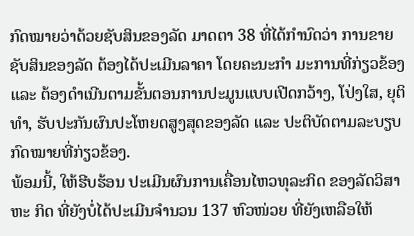ກົດໝາຍວ່າດ້ວຍຊັບສິນຂອງລັດ ມາດຕາ 38 ທີ່ໄດ້ກຳນົດວ່າ ການຂາຍຊັບສິນຂອງລັດ ຕ້ອງໄດ້ປະເມີນລາຄາ ໂດຍຄະນະກຳ ມະການທີ່ກ່ຽວຂ້ອງ ແລະ ຕ້ອງດຳເນີນຕາມຂັ້ນຕອນການປະມູນແບບເປີດກວ້າງ, ໂປ່ງໃສ, ຍຸຕິທຳ, ຮັບປະກັນຜົນປະໂຫຍດສູງສຸດຂອງລັດ ແລະ ປະຕິບັດຕາມລະບຽບກົດໝາຍທີ່ກ່ຽວຂ້ອງ.
ພ້ອມນີ້, ໃຫ້ຮີບຮ້ອນ ປະເມີນຜົນການເຄື່ອນໄຫວທຸລະກິດ ຂອງລັດວິສາຫະ ກິດ ທີ່ຍັງບໍ່ໄດ້ປະເມີນຈຳນວນ 137 ຫົວໜ່ວຍ ທີ່ຍັງເຫລືອໃຫ້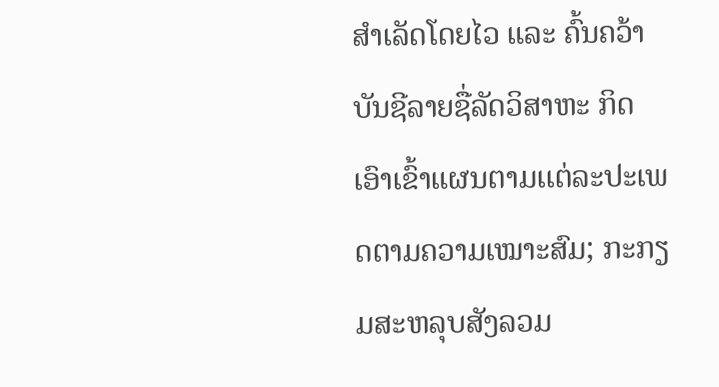ສຳເລັດໂດຍໄວ ແລະ ຄົ້ນຄວ້າບັນຊີລາຍຊື່ລັດວິສາຫະ ກິດ ເອົາເຂົ້າແຜນຕາມເເຕ່ລະປະເພດຕາມຄວາມເໝາະສົມ; ກະກຽມສະຫລຸບສັງລວມ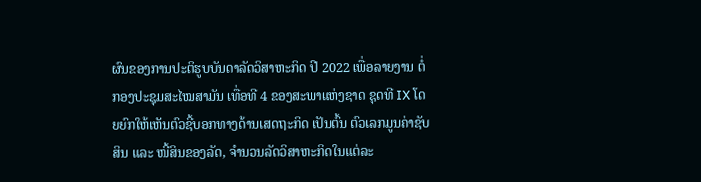ຜົນຂອງການປະຕິຮູບບັນດາລັດວິສາຫະກິດ ປີ 2022 ເພື່ອລາຍງານ ຕໍ່ກອງປະຊຸມສະໄໝສາມັນ ເທື່ອທີ 4 ຂອງສະພາແຫ່ງຊາດ ຊຸດທີ IX ໂດຍຍົກໃຫ້ເຫັນຕົວຊີ້ບອກທາງດ້ານເສດຖະກິດ ເປັນຕົ້ນ ຕົວເລກມູນຄ່າຊັບສິນ ແລະ ໜີ້ສິນຂອງລັດ, ຈໍານວນລັດວິສາຫະກິດໃນແຕ່ລະ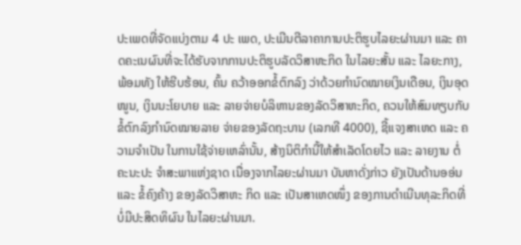ປະເພດທີ່ຈັດແບ່ງຕາມ 4 ປະ ເພດ, ປະເມີນຕີລາຄາການປະຕິຮູບໄລຍະຜ່ານມາ ແລະ ຄາດຄະເນຜົນທີ່ຈະໄດ້ຮັບຈາກການປະຕິຮູບລັດວິສາຫະກິດ ໃນໄລຍະສັ້ນ ແລະ ໄລຍະກາງ, ພ້ອມທັງ ໃຫ້ຮີບຮ້ອນ, ຄົ້ນ ຄວ້າອອກຂໍ້ຕົກລົງ ວ່າດ້ວຍກໍານົດໝາຍເງິນເດືອນ, ເງິນອຸດ ໜູນ, ເງິນນະໂຍບາຍ ແລະ ລາຍຈ່າຍບໍລິຫານຂອງລັດວິສາຫະກິດ, ຄວນໃຫ້ສົມທຽບກັບຂໍ້ຕົກລົງກຳນົດໝາຍລາຍ ຈ່າຍຂອງລັດຖະບານ (ເລກທີ 4000), ຊີ້ແຈງສາເຫດ ແລະ ຄວາມຈໍາເປັນ ໃນການໃຊ້ຈ່າຍເຫລົ່ານັ້ນ, ສ້າງນິຕິກຳນີ້ໃຫ້ສໍາເລັດໂດຍໄວ ແລະ ລາຍງານ ຕໍ່ຄະນະປະ ຈຳສະພາແຫ່ງຊາດ ເນື່ອງຈາກໄລຍະຜ່ານມາ ບັນຫາດັ່ງກ່າວ ຍັງເປັນດ້ານອອ່ນ ແລະ ຂໍ້ຄົງຄ້າງ ຂອງລັດວິສາຫະ ກິດ ແລະ ເປັນສາເຫດໜຶ່ງ ຂອງການດຳເນີນທຸລະກິດທີ່ບໍ່ມີປະສິດທິຜົນ ໃນໄລຍະຜ່ານມາ.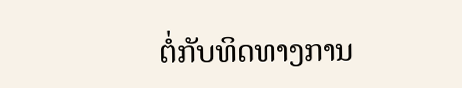ຕໍ່ກັບທິດທາງການ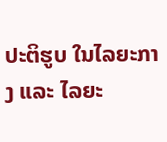ປະຕິຮູບ ໃນໄລຍະກາງ ແລະ ໄລຍະ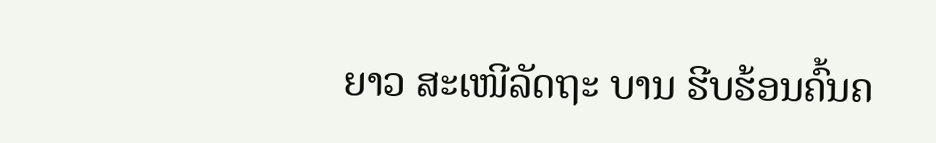ຍາວ ສະເໜີລັດຖະ ບານ ຮີບຮ້ອນຄົ້ນຄ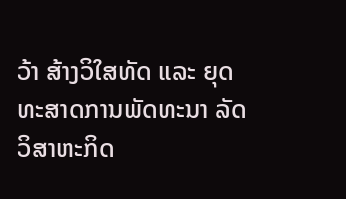ວ້າ ສ້າງວິໃສທັດ ແລະ ຍຸດທະສາດການພັດທະນາ ລັດວິສາຫະກິດ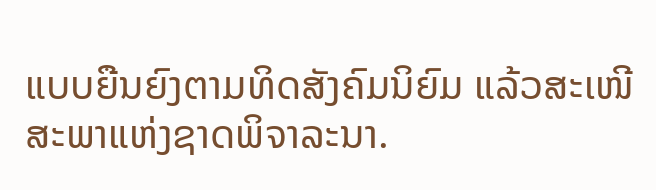ແບບຍືນຍົງຕາມທິດສັງຄົມນິຍົມ ແລ້ວສະເໜີສະພາແຫ່ງຊາດພິຈາລະນາ.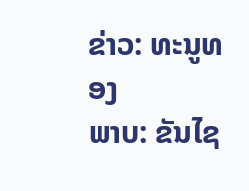ຂ່າວ: ທະນູທອງ
ພາບ: ຂັນໄຊ